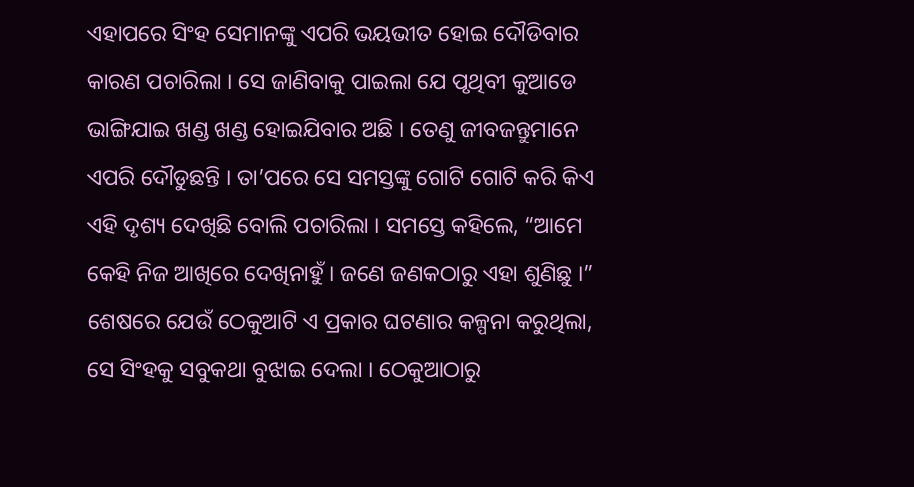ଏହାପରେ ସିଂହ ସେମାନଙ୍କୁ ଏପରି ଭୟଭୀତ ହୋଇ ଦୌଡିବାର କାରଣ ପଚାରିଲା । ସେ ଜାଣିବାକୁ ପାଇଲା ଯେ ପୃଥିବୀ କୁଆଡେ ଭାଙ୍ଗିଯାଇ ଖଣ୍ଡ ଖଣ୍ଡ ହୋଇଯିବାର ଅଛି । ତେଣୁ ଜୀବଜନ୍ତୁମାନେ ଏପରି ଦୌଡୁଛନ୍ତି । ତା’ପରେ ସେ ସମସ୍ତଙ୍କୁ ଗୋଟି ଗୋଟି କରି କିଏ ଏହି ଦୃଶ୍ୟ ଦେଖିଛି ବୋଲି ପଚାରିଲା । ସମସ୍ତେ କହିଲେ, “ଆମେ କେହି ନିଜ ଆଖିରେ ଦେଖିନାହୁଁ । ଜଣେ ଜଣକଠାରୁ ଏହା ଶୁଣିଛୁ ।” ଶେଷରେ ଯେଉଁ ଠେକୁଆଟି ଏ ପ୍ରକାର ଘଟଣାର କଳ୍ପନା କରୁଥିଲା, ସେ ସିଂହକୁ ସବୁକଥା ବୁଝାଇ ଦେଲା । ଠେକୁଆଠାରୁ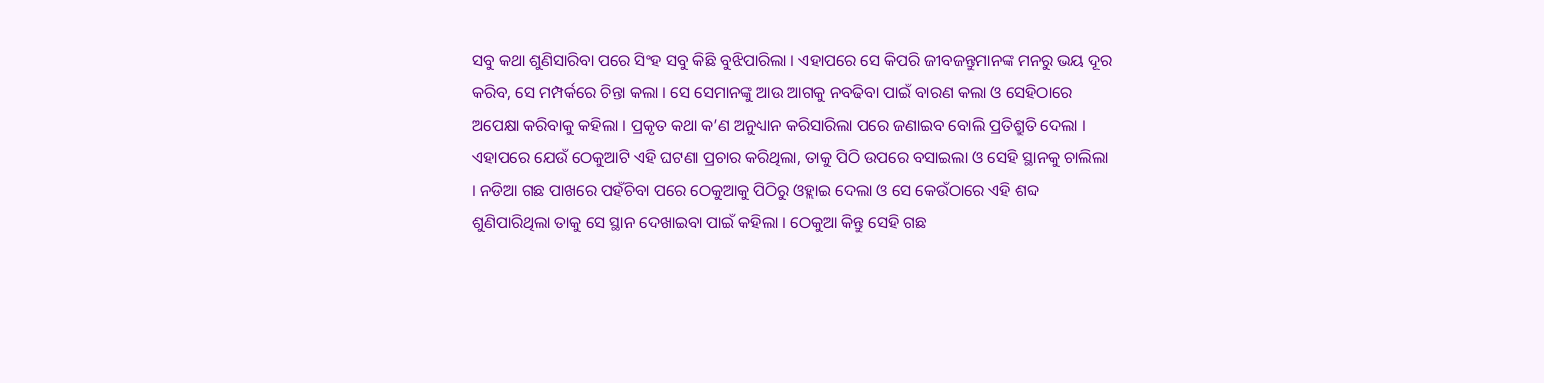ସବୁ କଥା ଶୁଣିସାରିବା ପରେ ସିଂହ ସବୁ କିଛି ବୁଝିପାରିଲା । ଏହାପରେ ସେ କିପରି ଜୀବଜନ୍ତୁମାନଙ୍କ ମନରୁ ଭୟ ଦୂର କରିବ, ସେ ମମ୍ପର୍କରେ ଚିନ୍ତା କଲା । ସେ ସେମାନଙ୍କୁ ଆଉ ଆଗକୁ ନବଢିବା ପାଇଁ ବାରଣ କଲା ଓ ସେହିଠାରେ ଅପେକ୍ଷା କରିବାକୁ କହିଲା । ପ୍ରକୃତ କଥା କ’ଣ ଅନୁଧ୍ୟାନ କରିସାରିଲା ପରେ ଜଣାଇବ ବୋଲି ପ୍ରତିଶ୍ରୁତି ଦେଲା ।
ଏହାପରେ ଯେଉଁ ଠେକୁଆଟି ଏହି ଘଟଣା ପ୍ରଚାର କରିଥିଲା, ତାକୁ ପିଠି ଉପରେ ବସାଇଲା ଓ ସେହି ସ୍ଥାନକୁ ଚାଲିଲା । ନଡିଆ ଗଛ ପାଖରେ ପହଁଚିବା ପରେ ଠେକୁଆକୁ ପିଠିରୁ ଓହ୍ଲାଇ ଦେଲା ଓ ସେ କେଉଁଠାରେ ଏହି ଶବ୍ଦ ଶୁଣିପାରିଥିଲା ତାକୁ ସେ ସ୍ଥାନ ଦେଖାଇବା ପାଇଁ କହିଲା । ଠେକୁଆ କିନ୍ତୁ ସେହି ଗଛ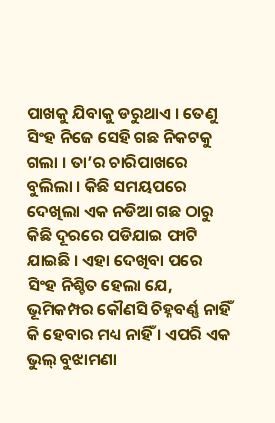ପାଖକୁ ଯିବାକୁ ଡରୁଥାଏ । ତେଣୁ ସିଂହ ନିଜେ ସେହି ଗଛ ନିକଟକୁ ଗଲା । ତା’ର ଚାରିପାଖରେ ବୁଲିଲା । କିଛି ସମୟପରେ ଦେଖିଲା ଏକ ନଡିଆ ଗଛ ଠାରୁ କିଛି ଦୂରରେ ପଡିଯାଇ ଫାଟି ଯାଇଛି । ଏହା ଦେଖିବା ପରେ ସିଂହ ନିଶ୍ଚିତ ହେଲା ଯେ, ଭୂମିକମ୍ପର କୌଣସି ଚିହ୍ନବର୍ଣ୍ଣ ନାହିଁ କି ହେବାର ମଧ୍ୟ ନାହିଁ । ଏପରି ଏକ ଭୁଲ୍ ବୁଝାମଣା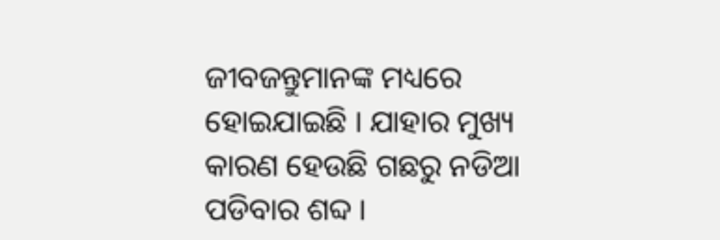ଜୀବଜନ୍ତୁମାନଙ୍କ ମଧ୍ୟରେ ହୋଇଯାଇଛି । ଯାହାର ମୁଖ୍ୟ କାରଣ ହେଉଛି ଗଛରୁ ନଡିଆ ପଡିବାର ଶବ୍ଦ ।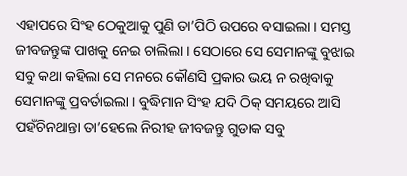ଏହାପରେ ସିଂହ ଠେକୁଆକୁ ପୁଣି ତା’ପିଠି ଉପରେ ବସାଇଲା । ସମସ୍ତ ଜୀବଜନ୍ତୁଙ୍କ ପାଖକୁ ନେଇ ଚାଲିଲା । ସେଠାରେ ସେ ସେମାନଙ୍କୁ ବୁଝାଇ ସବୁ କଥା କହିଲା ସେ ମନରେ କୌଣସି ପ୍ରକାର ଭୟ ନ ରଖିବାକୁ ସେମାନଙ୍କୁ ପ୍ରବର୍ତାଇଲା । ବୁଦ୍ଧିମାନ ସିଂହ ଯଦି ଠିକ୍ ସମୟରେ ଆସି ପହଁଚିନଥାନ୍ତା ତା’ହେଲେ ନିରୀହ ଜୀବଜନ୍ତୁ ଗୁଡାକ ସବୁ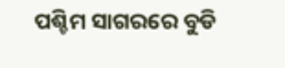ପଶ୍ଚିମ ସାଗରରେ ବୁଡି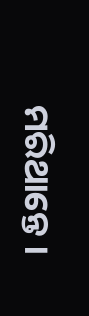ମରିଥାନ୍ତେ ।